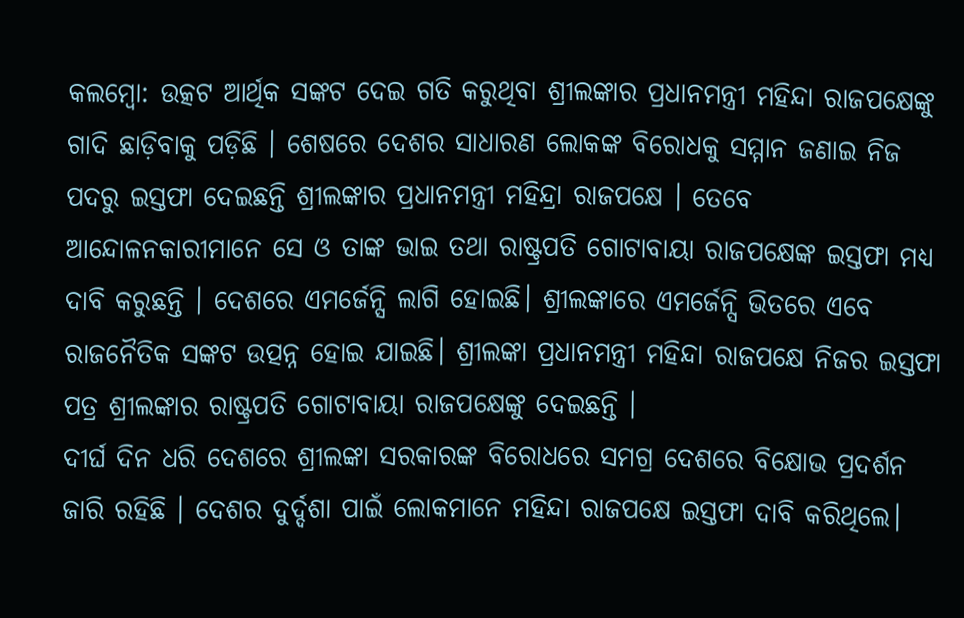କଲମ୍ବୋ: ଉତ୍କଟ ଆର୍ଥିକ ସଙ୍କଟ ଦେଇ ଗତି କରୁଥିବା ଶ୍ରୀଲଙ୍କାର ପ୍ରଧାନମନ୍ତ୍ରୀ ମହିନ୍ଦା ରାଜପକ୍ଷେଙ୍କୁ ଗାଦି ଛାଡ଼ିବାକୁ ପଡ଼ିଛି । ଶେଷରେ ଦେଶର ସାଧାରଣ ଲୋକଙ୍କ ବିରୋଧକୁ ସମ୍ମାନ ଜଣାଇ ନିଜ ପଦରୁ ଇସ୍ତଫା ଦେଇଛନ୍ତି ଶ୍ରୀଲଙ୍କାର ପ୍ରଧାନମନ୍ତ୍ରୀ ମହିନ୍ଦ୍ରା ରାଜପକ୍ଷେ । ତେବେ ଆନ୍ଦୋଳନକାରୀମାନେ ସେ ଓ ତାଙ୍କ ଭାଇ ତଥା ରାଷ୍ଟ୍ରପତି ଗୋଟାବାୟା ରାଜପକ୍ଷେଙ୍କ ଇସ୍ତଫା ମଧ୍ୟ ଦାବି କରୁଛନ୍ତି । ଦେଶରେ ଏମର୍ଜେନ୍ସି ଲାଗି ହୋଇଛି। ଶ୍ରୀଲଙ୍କାରେ ଏମର୍ଜେନ୍ସି ଭିତରେ ଏବେ ରାଜନୈତିକ ସଙ୍କଟ ଉତ୍ପନ୍ନ ହୋଇ ଯାଇଛି। ଶ୍ରୀଲଙ୍କା ପ୍ରଧାନମନ୍ତ୍ରୀ ମହିନ୍ଦା ରାଜପକ୍ଷେ ନିଜର ଇସ୍ତଫା ପତ୍ର ଶ୍ରୀଲଙ୍କାର ରାଷ୍ଟ୍ରପତି ଗୋଟାବାୟା ରାଜପକ୍ଷେଙ୍କୁ ଦେଇଛନ୍ତି ।
ଦୀର୍ଘ ଦିନ ଧରି ଦେଶରେ ଶ୍ରୀଲଙ୍କା ସରକାରଙ୍କ ବିରୋଧରେ ସମଗ୍ର ଦେଶରେ ବିକ୍ଷୋଭ ପ୍ରଦର୍ଶନ ଜାରି ରହିଛି । ଦେଶର ଦୁର୍ଦ୍ଦଶା ପାଇଁ ଲୋକମାନେ ମହିନ୍ଦା ରାଜପକ୍ଷେ ଇସ୍ତଫା ଦାବି କରିଥିଲେ।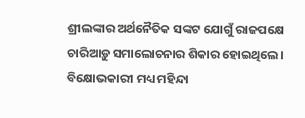ଶ୍ରୀଲଙ୍କାର ଅର୍ଥନୈତିକ ସଙ୍କଟ ଯୋଗୁଁ ରାଜପକ୍ଷେ ଚାରିଆଡ଼ୁ ସମାଲୋଚନାର ଶିକାର ହୋଇଥିଲେ। ବିକ୍ଷୋଭକାରୀ ମଧ୍ୟ ମହିନ୍ଦା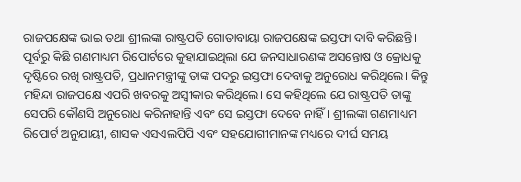ରାଜପକ୍ଷେଙ୍କ ଭାଇ ତଥା ଶ୍ରୀଲଙ୍କା ରାଷ୍ଟ୍ରପତି ଗୋତାବାୟା ରାଜପକ୍ଷେଙ୍କ ଇସ୍ତଫା ଦାବି କରିଛନ୍ତି।
ପୂର୍ବରୁ କିଛି ଗଣମାଧ୍ୟମ ରିପୋର୍ଟରେ କୁହାଯାଇଥିଲା ଯେ ଜନସାଧାରଣଙ୍କ ଅସନ୍ତୋଷ ଓ କ୍ରୋଧକୁ ଦୃଷ୍ଟିରେ ରଖି ରାଷ୍ଟ୍ରପତି, ପ୍ରଧାନମନ୍ତ୍ରୀଙ୍କୁ ତାଙ୍କ ପଦରୁ ଇସ୍ତଫା ଦେବାକୁ ଅନୁରୋଧ କରିଥିଲେ। କିନ୍ତୁ ମହିନ୍ଦା ରାଜପକ୍ଷେ ଏପରି ଖବରକୁ ଅସ୍ୱୀକାର କରିଥିଲେ। ସେ କହିଥିଲେ ଯେ ରାଷ୍ଟ୍ରପତି ତାଙ୍କୁ ସେପରି କୌଣସି ଅନୁରୋଧ କରିନାହାନ୍ତି ଏବଂ ସେ ଇସ୍ତଫା ଦେବେ ନାହିଁ। ଶ୍ରୀଲଙ୍କା ଗଣମାଧ୍ୟମ ରିପୋର୍ଟ ଅନୁଯାୟୀ, ଶାସକ ଏସଏଲପିପି ଏବଂ ସହଯୋଗୀମାନଙ୍କ ମଧ୍ୟରେ ଦୀର୍ଘ ସମୟ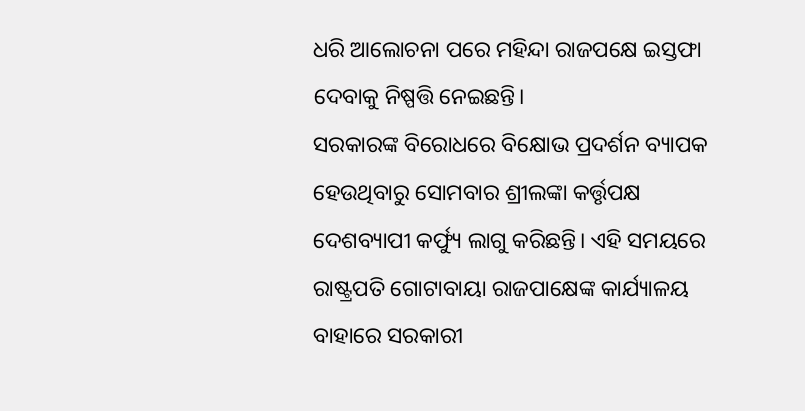ଧରି ଆଲୋଚନା ପରେ ମହିନ୍ଦା ରାଜପକ୍ଷେ ଇସ୍ତଫା ଦେବାକୁ ନିଷ୍ପତ୍ତି ନେଇଛନ୍ତି।
ସରକାରଙ୍କ ବିରୋଧରେ ବିକ୍ଷୋଭ ପ୍ରଦର୍ଶନ ବ୍ୟାପକ ହେଉଥିବାରୁ ସୋମବାର ଶ୍ରୀଲଙ୍କା କର୍ତ୍ତୃପକ୍ଷ ଦେଶବ୍ୟାପୀ କର୍ଫ୍ୟୁ ଲାଗୁ କରିଛନ୍ତି। ଏହି ସମୟରେ ରାଷ୍ଟ୍ରପତି ଗୋଟାବାୟା ରାଜପାକ୍ଷେଙ୍କ କାର୍ଯ୍ୟାଳୟ ବାହାରେ ସରକାରୀ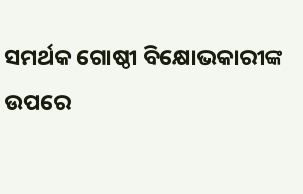ସମର୍ଥକ ଗୋଷ୍ଠୀ ବିକ୍ଷୋଭକାରୀଙ୍କ ଉପରେ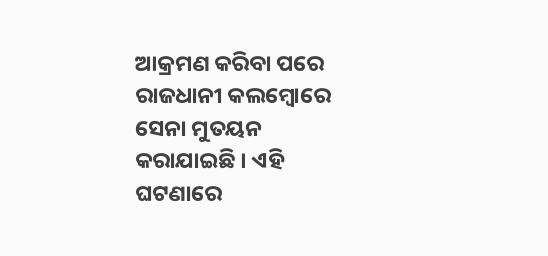ଆକ୍ରମଣ କରିବା ପରେ ରାଜଧାନୀ କଲମ୍ବୋରେ ସେନା ମୁତୟନ କରାଯାଇଛି । ଏହି ଘଟଣାରେ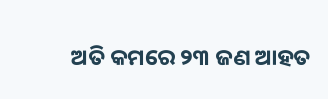ଅତି କମରେ ୨୩ ଜଣ ଆହତ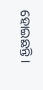ହୋଇଛନ୍ତି।